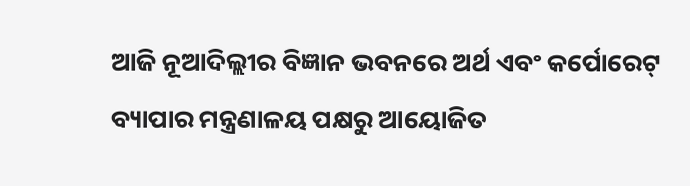ଆଜି ନୂଆଦିଲ୍ଲୀର ବିଜ୍ଞାନ ଭବନରେ ଅର୍ଥ ଏବଂ କର୍ପୋରେଟ୍ ବ୍ୟାପାର ମନ୍ତ୍ରଣାଳୟ ପକ୍ଷରୁ ଆୟୋଜିତ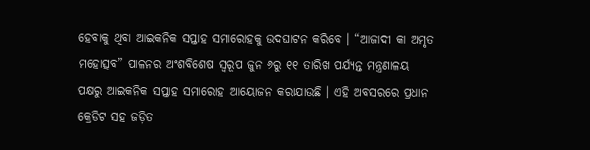ହେବାକୁ ଥିବା ଆଇକନିକ ସପ୍ତାହ ସମାରୋହକୁ ଉଦଘାଟନ କରିବେ । “ଆଜାଦୀ କା ଅମୃତ ମହୋତ୍ସବ” ପାଳନର ଅଂଶବିଶେଷ ସ୍ବରୂପ ଜୁନ ୬ରୁ ୧୧ ତାରିଖ ପର୍ଯ୍ୟନ୍ତ ମନ୍ତ୍ରଣାଳୟ ପକ୍ଷରୁ ଆଇକନିକ ସପ୍ତାହ ସମାରୋହ ଆୟୋଜନ କରାଯାଉଛି । ଏହି ଅବସରରେ ପ୍ରଧାନ କ୍ରେଡିଟ ସହ ଜଡ଼ିତ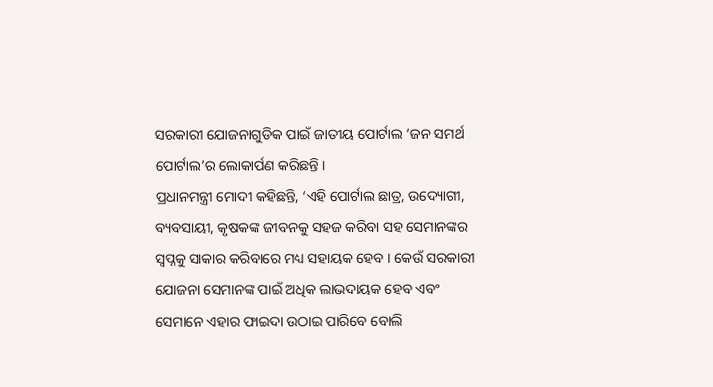ସରକାରୀ ଯୋଜନାଗୁଡିକ ପାଇଁ ଜାତୀୟ ପୋର୍ଟାଲ ‘ଜନ ସମର୍ଥ ପୋର୍ଟାଲ’ର ଲୋକାର୍ପଣ କରିଛନ୍ତି ।
ପ୍ରଧାନମନ୍ତ୍ରୀ ମୋଦୀ କହିଛନ୍ତି, ‘ଏହି ପୋର୍ଟାଲ ଛାତ୍ର, ଉଦ୍ୟୋଗୀ, ବ୍ୟବସାୟୀ, କୃଷକଙ୍କ ଜୀବନକୁ ସହଜ କରିବା ସହ ସେମାନଙ୍କର ସ୍ୱପ୍ନକୁ ସାକାର କରିବାରେ ମଧ୍ୟ ସହାୟକ ହେବ । କେଉଁ ସରକାରୀ ଯୋଜନା ସେମାନଙ୍କ ପାଇଁ ଅଧିକ ଲାଭଦାୟକ ହେବ ଏବଂ ସେମାନେ ଏହାର ଫାଇଦା ଉଠାଇ ପାରିବେ ବୋଲି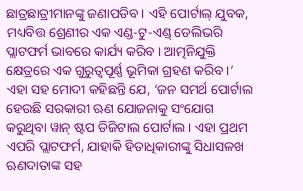ଛାତ୍ରଛାତ୍ରୀମାନଙ୍କୁ ଜଣାପଡିବ । ଏହି ପୋର୍ଟାଲ୍ ଯୁବକ, ମଧ୍ୟବିତ୍ତ ଶ୍ରେଣୀର ଏକ ଏଣ୍ଡ-ଟୁ-ଏଣ୍ଡ୍ ଡେଲିଭରି ପ୍ଲାଟଫର୍ମ ଭାବରେ କାର୍ଯ୍ୟ କରିବ । ଆତ୍ମନିଯୁକ୍ତି କ୍ଷେତ୍ରରେ ଏକ ଗୁରୁତ୍ୱପୂର୍ଣ୍ଣ ଭୂମିକା ଗ୍ରହଣ କରିବ ।’
ଏହା ସହ ମୋଦୀ କହିଛନ୍ତି ଯେ, ‘ଜନ ସମର୍ଥ ପୋର୍ଟାଲ ହେଉଛି ସରକାରୀ ଋଣ ଯୋଜନାକୁ ସଂଯୋଗ କରୁଥିବା ୱାନ୍ ଷ୍ଟପ ଡିଜିଟାଲ ପୋର୍ଟାଲ । ଏହା ପ୍ରଥମ ଏପରି ପ୍ଲାଟଫର୍ମ, ଯାହାକି ହିତାଧିକାରୀଙ୍କୁ ସିଧାସଳଖ ଋଣଦାତାଙ୍କ ସହ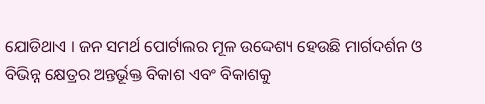ଯୋଡିଥାଏ । ଜନ ସମର୍ଥ ପୋର୍ଟାଲର ମୂଳ ଉଦ୍ଦେଶ୍ୟ ହେଉଛି ମାର୍ଗଦର୍ଶନ ଓ ବିଭିନ୍ନ କ୍ଷେତ୍ରର ଅନ୍ତର୍ଭୂକ୍ତ ବିକାଶ ଏବଂ ବିକାଶକୁ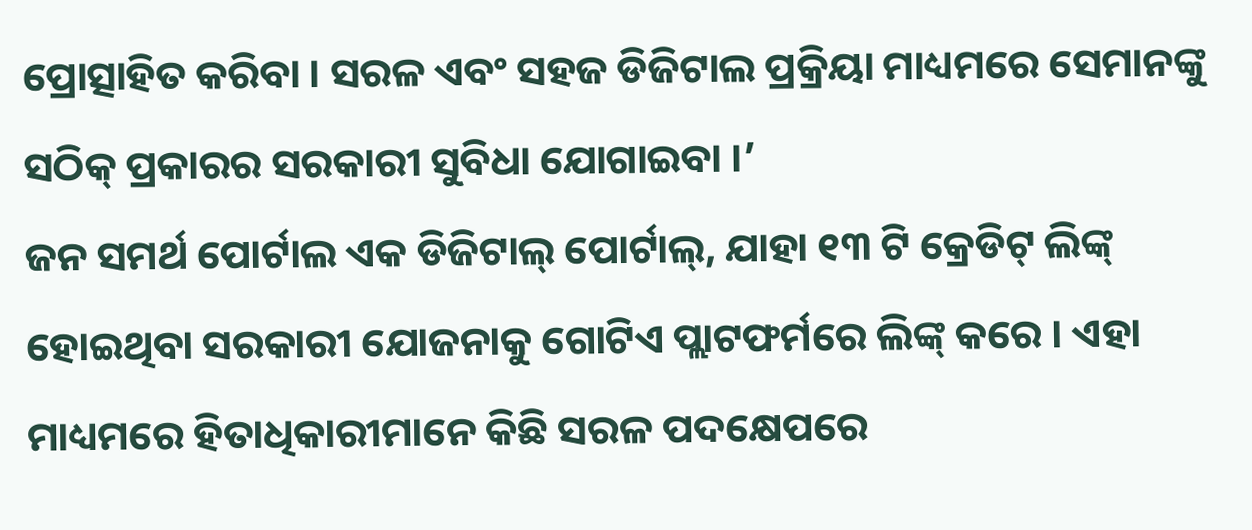ପ୍ରୋତ୍ସାହିତ କରିବା । ସରଳ ଏବଂ ସହଜ ଡିଜିଟାଲ ପ୍ରକ୍ରିୟା ମାଧ୍ୟମରେ ସେମାନଙ୍କୁ ସଠିକ୍ ପ୍ରକାରର ସରକାରୀ ସୁବିଧା ଯୋଗାଇବା ।’
ଜନ ସମର୍ଥ ପୋର୍ଟାଲ ଏକ ଡିଜିଟାଲ୍ ପୋର୍ଟାଲ୍, ଯାହା ୧୩ ଟି କ୍ରେଡିଟ୍ ଲିଙ୍କ୍ ହୋଇଥିବା ସରକାରୀ ଯୋଜନାକୁ ଗୋଟିଏ ପ୍ଲାଟଫର୍ମରେ ଲିଙ୍କ୍ କରେ । ଏହା ମାଧ୍ୟମରେ ହିତାଧିକାରୀମାନେ କିଛି ସରଳ ପଦକ୍ଷେପରେ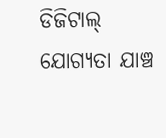ଡିଜିଟାଲ୍ ଯୋଗ୍ୟତା ଯାଞ୍ଚ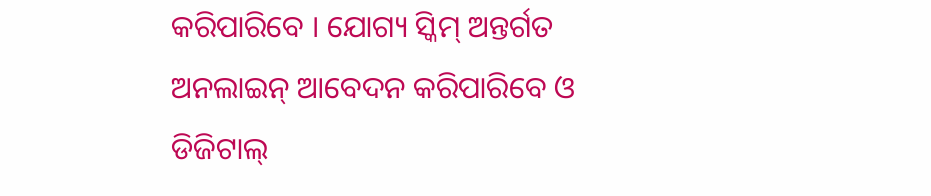କରିପାରିବେ । ଯୋଗ୍ୟ ସ୍କିମ୍ ଅନ୍ତର୍ଗତ ଅନଲାଇନ୍ ଆବେଦନ କରିପାରିବେ ଓ ଡିଜିଟାଲ୍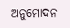ଅନୁମୋଦନ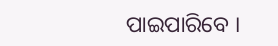ପାଇପାରିବେ ।